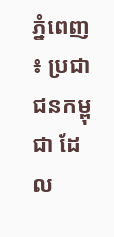ភ្នំពេញ ៖ ប្រជាជនកម្ពុជា ដែល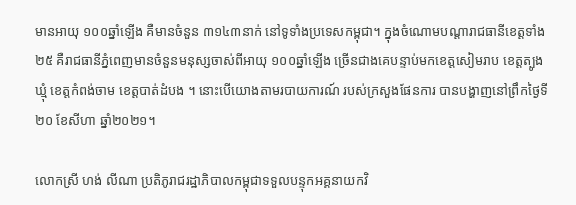មានអាយុ ១០០ឆ្នាំឡើង គឺមានចំនួន ៣១៤៣នាក់ នៅទូទាំងប្រទេសកម្ពុជា។ ក្នុងចំណោមបណ្ដារាជធានីខេត្តទាំង ២៥ គឺរាជធានីភ្នំពេញមានចំនួនមនុស្សចាស់ពីអាយុ ១០០ឆ្នាំឡើង ច្រើនជាងគេបន្ទាប់មកខេត្តសៀមរាប ខេត្តត្បូងឃ្មុំ ខេត្តកំពង់ចាម ខេត្តបាត់ដំបង ។ នោះបើយោងតាមរបាយការណ៍ របស់ក្រសួងផែនការ បានបង្ហាញនៅព្រឹកថ្ងៃទី២០ ខែសីហា ឆ្នាំ២០២១។

លោកស្រី ហង់ លីណា ប្រតិភូរាជរដ្ឋាភិបាលកម្ពុជាទទួលបន្ទុកអគ្គនាយកវិ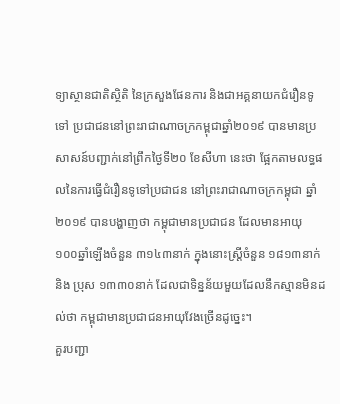ទ្យាស្ថានជាតិស្ថិតិ នៃក្រសួងផែនការ និងជាអគ្គនាយកជំរឿនទូទៅ ប្រជាជននៅព្រះរាជាណាចក្រកម្ពុជាឆ្នាំ២០១៩ បានមានប្រសាសន៍បញ្ជាក់នៅព្រឹកថ្ងៃទី២០ ខែសីហា នេះថា ផ្អែកតាមលទ្ធផលនៃការធ្វើជំរឿនទូទៅប្រជាជន នៅព្រះរាជាណាចក្រកម្ពុជា ឆ្នាំ២០១៩ បានបង្ហាញថា កម្ពុជាមានប្រជាជន ដែលមានអាយុ ១០០ឆ្នាំឡើងចំនួន ៣១៤៣នាក់ ក្នុងនោះស្ត្រីចំនួន ១៨១៣នាក់ និង ប្រុស ១៣៣០នាក់ ដែលជាទិន្នន័យមួយដែលនឹកស្មានមិនដល់ថា កម្ពុជាមានប្រជាជនអាយុវែងច្រើនដូច្នេះ។
គួរបញ្ជា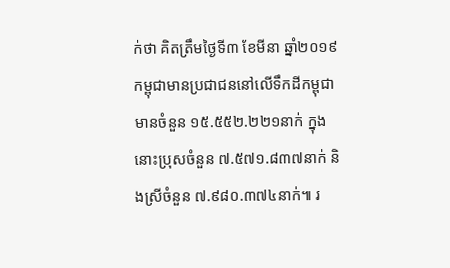ក់ថា គិតត្រឹមថ្ងៃទី៣ ខែមីនា ឆ្នាំ២០១៩ កម្ពុជាមានប្រជាជននៅលើទឹកដីកម្ពុជា មានចំនួន ១៥.៥៥២.២២១នាក់ ក្នុងនោះប្រុសចំនួន ៧.៥៧១.៨៣៧នាក់ និងស្រីចំនួន ៧.៩៨០.៣៧៤នាក់៕ រ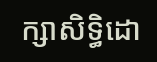ក្សាសិទ្ធិដោ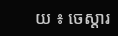យ ៖ ចេស្តារ